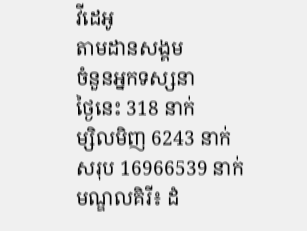វីដេអូ
តាមដានសង្គម
ចំនួនអ្នកទស្សនា
ថ្ងៃនេះ 318 នាក់
ម្សិលមិញ 6243 នាក់
សរុប 16966539 នាក់
មណ្ឌលគិរី៖ ដំ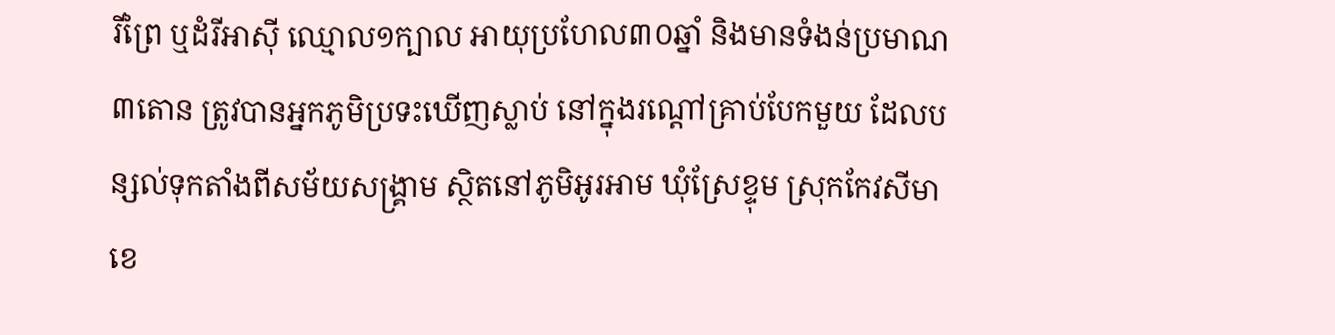រីព្រៃ ឬដំរីអាស៊ី ឈ្មោល១ក្បាល អាយុប្រហែល៣០ឆ្នាំ និងមានទំងន់ប្រមាណ៣តោន ត្រូវបានអ្នកភូមិប្រទះឃើញស្លាប់ នៅក្នុងរណ្ដៅគ្រាប់បែកមួយ ដែលបន្សល់ទុកតាំងពីសម័យសង្គ្រាម ស្ថិតនៅភូមិអូរអាម ឃុំស្រែខ្ទុម ស្រុកកែវសីមា ខេ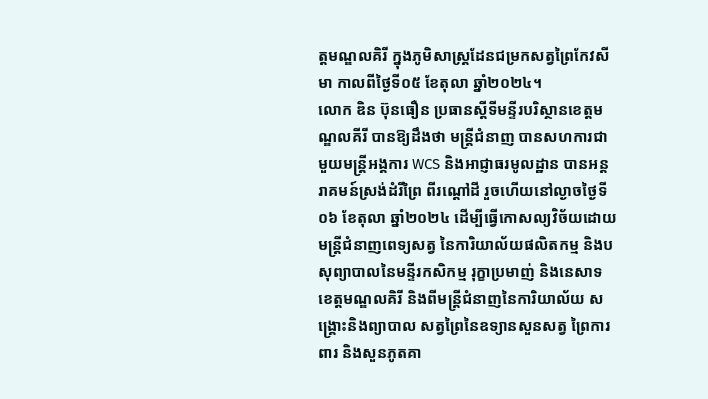ត្តមណ្ឌលគិរី ក្នុងភូមិសាស្ត្រដែនជម្រកសត្វព្រៃកែវសីមា កាលពីថ្ងៃទី០៥ ខែតុលា ឆ្នាំ២០២៤។
លោក ឌិន ប៊ុនធឿន ប្រធានស្តីទីមន្ទីរបរិស្ថានខេត្តមណ្ឌលគីរី បានឱ្យដឹងថា មន្ត្រីជំនាញ បានសហការជាមួយមន្ត្រីអង្គការ WCS និងអាជ្ញាធរមូលដ្ឋាន បានអន្តរាគមន៍ស្រង់ដំរីព្រៃ ពីរណ្តៅដី រួចហើយនៅល្ងាចថ្ងៃទី០៦ ខែតុលា ឆ្នាំ២០២៤ ដើម្បីធ្វើកោសល្យវិច័យដោយ មន្ត្រីជំនាញពេទ្យសត្វ នៃការិយាល័យផលិតកម្ម និងបសុព្យាបាលនៃមន្ទីរកសិកម្ម រុក្ខាប្រមាញ់ និងនេសាទ ខេត្តមណ្ឌលគិរី និងពីមន្ត្រីជំនាញនៃការិយាល័យ សង្គ្រោះនិងព្យាបាល សត្វព្រៃនៃឧទ្យានសួនសត្វ ព្រៃការពារ និងសួនភូតគា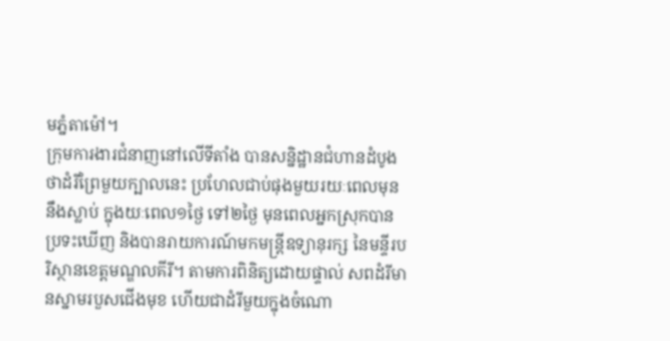មភ្នំតាម៉ៅ។
ក្រុមការងារជំនាញនៅលើទីតាំង បានសន្និដ្ឋានជំហានដំបូង ថាដំរីព្រៃមួយក្បាលនេះ ប្រហែលជាប់ផុងមួយរយៈពេលមុននឹងស្លាប់ ក្នុងយៈពេល១ថ្ងៃ ទៅ២ថ្ងៃ មុនពេលអ្នកស្រុកបានប្រទះឃើញ និងបានរាយការណ៍មកមន្ត្រីឧទ្យានុរក្ស នៃមន្ទីរបរិស្ថានខេត្តមណ្ឌលគីរី។ តាមការពិនិត្យដោយផ្ទាល់ សពដំរីមានស្នាមរបួសជើងមុខ ហើយជាដំរីមួយក្នុងចំណោ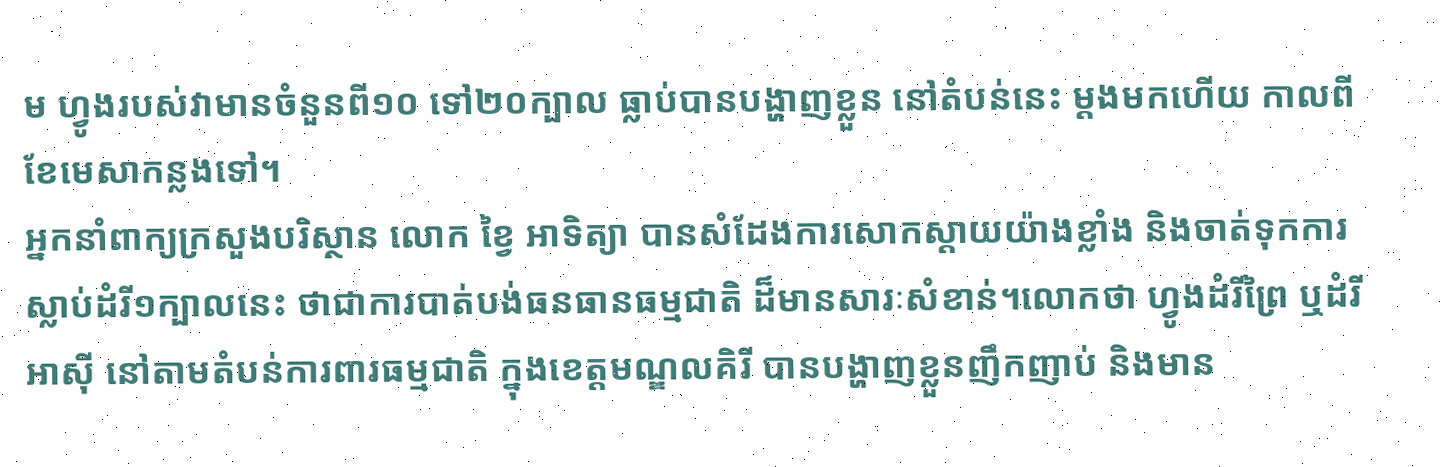ម ហ្វូងរបស់វាមានចំនួនពី១០ ទៅ២០ក្បាល ធ្លាប់បានបង្ហាញខ្លួន នៅតំបន់នេះ ម្តងមកហើយ កាលពីខែមេសាកន្លងទៅ។
អ្នកនាំពាក្យក្រសួងបរិស្ថាន លោក ខ្វៃ អាទិត្យា បានសំដែងការសោកស្តាយយ៉ាងខ្លាំង និងចាត់ទុកការស្លាប់ដំរី១ក្បាលនេះ ថាជាការបាត់បង់ធនធានធម្មជាតិ ដ៏មានសារៈសំខាន់។លោកថា ហ្វូងដំរីព្រៃ ឬដំរីអាស៊ី នៅតាមតំបន់ការពារធម្មជាតិ ក្នុងខេត្តមណ្ឌលគិរី បានបង្ហាញខ្លួនញឹកញាប់ និងមាន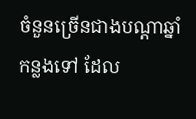ចំនួនច្រើនជាងបណ្តាឆ្នាំកន្លងទៅ ដែល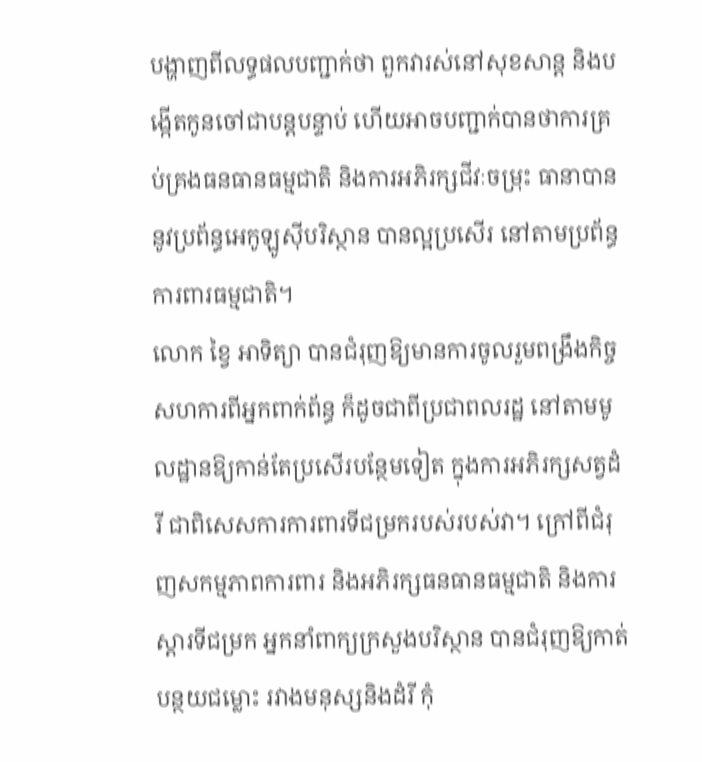បង្ហាញពីលទ្ធផលបញ្ជាក់ថា ពួកវារស់នៅសុខសាន្ត និងបង្កើតកូនចៅជាបន្តបន្ទាប់ ហើយអាចបញ្ជាក់បានថាការគ្រប់គ្រងធនធានធម្មជាតិ និងការអភិរក្សជីវៈចម្រុះ ធានាបាននូវប្រព័ន្ធអេកូឡូស៊ីបរិស្ថាន បានល្អប្រសើរ នៅតាមប្រព័ន្ធការពារធម្មជាតិ។
លោក ខ្វៃ អាទិត្យា បានជំរុញឱ្យមានការចូលរួមពង្រឹងកិច្ចសហការពីអ្នកពាក់ព័ន្ធ ក៏ដូចជាពីប្រជាពលរដ្ឋ នៅតាមមូលដ្ឋានឱ្យកាន់តែប្រសើរបន្ថែមទៀត ក្នុងការអភិរក្សសត្វដំរី ជាពិសេសការការពារទីជម្រករបស់របស់វា។ ក្រៅពីជំរុញសកម្មភាពការពារ និងអភិរក្សធនធានធម្មជាតិ និងការស្តារទីជម្រក អ្នកនាំពាក្យក្រសួងបរិស្ថាន បានជំរុញឱ្យកាត់បន្ថយជម្លោះ រវាងមនុស្សនិងដំរី កុំ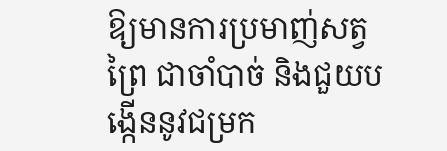ឱ្យមានការប្រមាញ់សត្វព្រៃ ជាចាំបាច់ និងជួយបង្កើននូវជម្រក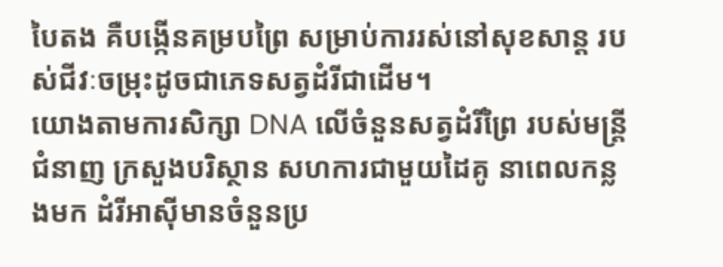បៃតង គឺបង្កើនគម្របព្រៃ សម្រាប់ការរស់នៅសុខសាន្ត របស់ជីវៈចម្រុះដូចជាភេទសត្វដំរីជាដើម។
យោងតាមការសិក្សា DNA លើចំនួនសត្វដំរីព្រៃ របស់មន្ត្រីជំនាញ ក្រសួងបរិស្ថាន សហការជាមួយដៃគូ នាពេលកន្លងមក ដំរីអាស៊ីមានចំនួនប្រ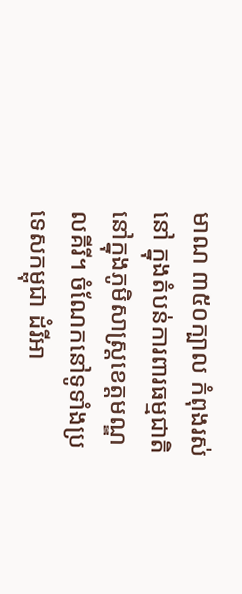មាណ ៣៥០ក្បាល កំពុងរស់នៅ ក្នុងតំបន់ការពារធម្មជាតិនៅក្នុងភូមិសាស្ត្រខេត្តមណ្ឌលគីរី។ ចំណែកនៅទូទាំងប្រទេសកម្ពុជា ដំរីអា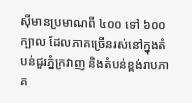ស៊ីមានប្រមាណពី ៤០០ ទៅ ៦០០ក្បាល ដែលភាគច្រើនរស់នៅក្នុងតំបន់ជួរភ្នំក្រវាញ និងតំបន់ខ្ពង់រាបភាគ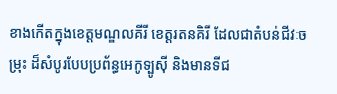ខាងកើតក្នុងខេត្តមណ្ឌលគីរី ខេត្តរតនគិរី ដែលជាតំបន់ជីវៈចម្រុះ ដ៏សំបូរបែបប្រព័ន្ធអេកូទ្បូស៊ី និងមានទីជ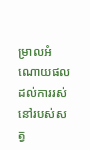ម្រាលអំណោយផល ដល់ការរស់នៅរបស់សត្វ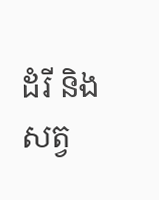ដំរី និងសត្វ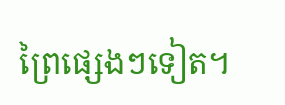ព្រៃផ្សេងៗទៀត។